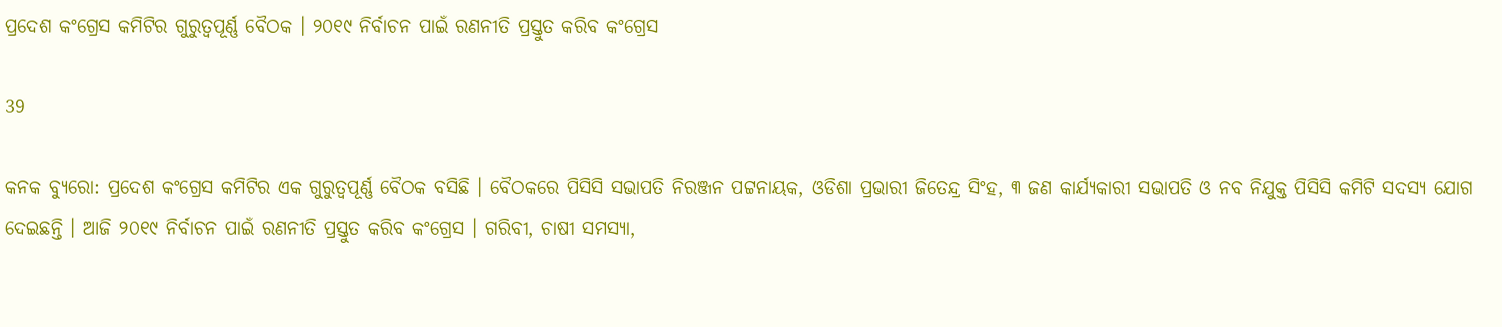ପ୍ରଦେଶ କଂଗ୍ରେସ କମିଟିର ଗୁରୁତ୍ୱପୂର୍ଣ୍ଣ ବୈଠକ । ୨୦୧୯ ନିର୍ବାଚନ ପାଇଁ ରଣନୀତି ପ୍ରସ୍ତୁତ କରିବ କଂଗ୍ରେସ

39

କନକ ବ୍ୟୁରୋ: ପ୍ରଦେଶ କଂଗ୍ରେସ କମିଟିର ଏକ ଗୁରୁତ୍ୱପୂର୍ଣ୍ଣ ବୈଠକ ବସିଛି । ବୈଠକରେ ପିସିସି ସଭାପତି ନିରଞ୍ଜନ ପଟ୍ଟନାୟକ, ଓଡିଶା ପ୍ରଭାରୀ ଜିତେନ୍ଦ୍ର ସିଂହ, ୩ ଜଣ କାର୍ଯ୍ୟକାରୀ ସଭାପତି ଓ ନବ ନିଯୁକ୍ତ ପିସିସି କମିଟି ସଦସ୍ୟ ଯୋଗ ଦେଇଛନ୍ତି । ଆଜି ୨୦୧୯ ନିର୍ବାଚନ ପାଇଁ ରଣନୀତି ପ୍ରସ୍ତୁତ କରିବ କଂଗ୍ରେସ । ଗରିବୀ, ଚାଷୀ ସମସ୍ୟା,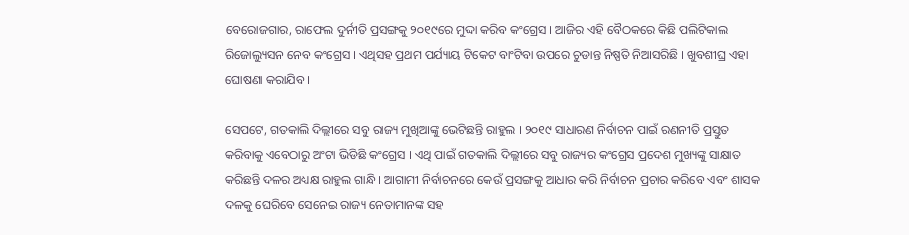ବେରୋଜଗାର, ରାଫେଲ ଦୁର୍ନୀତି ପ୍ରସଙ୍ଗକୁ ୨୦୧୯ରେ ମୁଦ୍ଦା କରିବ କଂଗ୍ରେସ । ଆଜିର ଏହି ବୈଠକରେ କିଛି ପଲିଟିକାଲ ରିଜୋଲ୍ୟୁସନ ନେବ କଂଗ୍ରେସ । ଏଥିସହ ପ୍ରଥମ ପର୍ଯ୍ୟାୟ ଟିକେଟ ବାଂଟିବା ଉପରେ ଚୁଡାନ୍ତ ନିଷ୍ପତି ନିଆସରିଛି । ଖୁବଶୀଘ୍ର ଏହା ଘୋଷଣା କରାଯିବ ।

ସେପଟେ, ଗତକାଲି ଦିଲ୍ଲୀରେ ସବୁ ରାଜ୍ୟ ମୁଖିଆଙ୍କୁ ଭେଟିଛନ୍ତି ରାହୁଲ । ୨୦୧୯ ସାଧାରଣ ନିର୍ବାଚନ ପାଇଁ ରଣନୀତି ପ୍ରସ୍ତୁତ କରିବାକୁ ଏବେଠାରୁ ଅଂଟା ଭିଡିଛି କଂଗ୍ରେସ । ଏଥି ପାଇଁ ଗତକାଲି ଦିଲ୍ଲୀରେ ସବୁ ରାଜ୍ୟର କଂଗ୍ରେସ ପ୍ରଦେଶ ମୁଖ୍ୟଙ୍କୁ ସାକ୍ଷାତ କରିଛନ୍ତି ଦଳର ଅଧ୍ୟକ୍ଷ ରାହୁଲ ଗାନ୍ଧି । ଆଗାମୀ ନିର୍ବାଚନରେ କେଉଁ ପ୍ରସଙ୍ଗକୁ ଆଧାର କରି ନିର୍ବାଚନ ପ୍ରଚାର କରିବେ ଏବଂ ଶାସକ ଦଳକୁ ଘେରିବେ ସେନେଇ ରାଜ୍ୟ ନେତାମାନଙ୍କ ସହ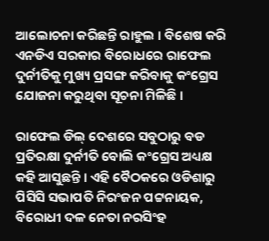ଆଲୋଚନା କରିଛନ୍ତି ରାହୁଲ । ବିଶେଷ କରି ଏନଡିଏ ସରକାର ବିରୋଧରେ ରାଫେଲ ଦୁର୍ନୀତିକୁ ମୁଖ୍ୟ ପ୍ରସଙ୍ଗ କରିବାକୁ କଂଗ୍ରେସ ଯୋଜନା କରୁଥିବା ସୂଚନା ମିଳିଛି ।

ରାଫେଲ ଡିଲ୍ ଦେଶରେ ସବୁଠାରୁ ବଡ ପ୍ରତିରକ୍ଷା ଦୁର୍ନୀତି ବୋଲି କଂଗ୍ରେସ ଅଧ୍ୟକ୍ଷ କହି ଆସୁଛନ୍ତି । ଏହି ବୈଠକରେ ଓଡିଶାରୁ ପିସିସି ସଭାପତି ନିରଂଜନ ପଟ୍ଟନାୟକ, ବିରୋଧୀ ଦଳ ନେତା ନରସିଂହ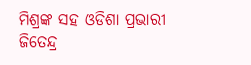ମିଶ୍ରଙ୍କ ସହ ଓଡିଶା ପ୍ରଭାରୀ ଜିତେନ୍ଦ୍ର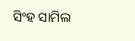ସିଂହ ସାମିଲ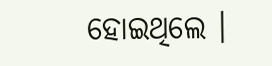ହୋଇଥିଲେ ।